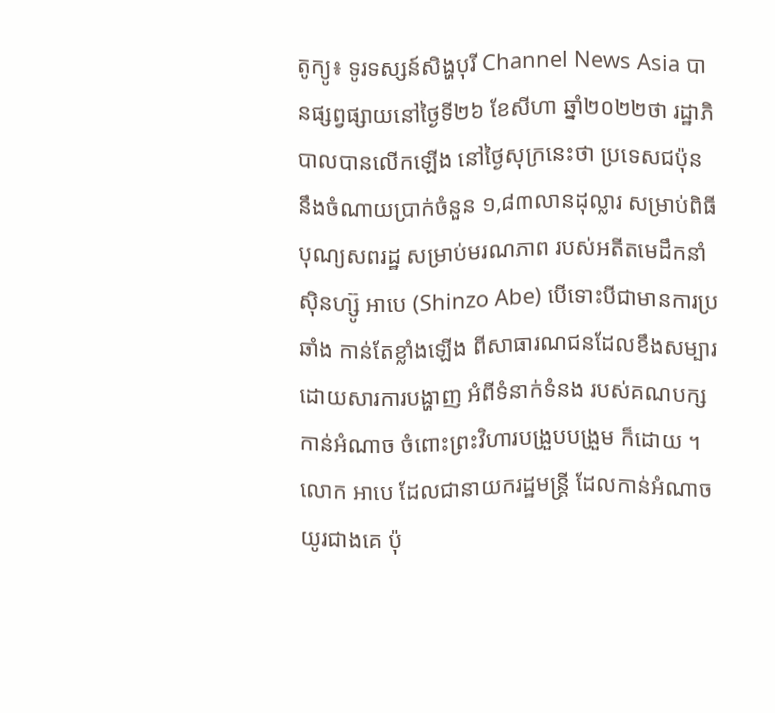តូក្យូ៖ ទូរទស្សន៍សិង្ហបុរី Channel News Asia បានផ្សព្វផ្សាយនៅថ្ងៃទី២៦ ខែសីហា ឆ្នាំ២០២២ថា រដ្ឋាភិបាលបានលើកឡើង នៅថ្ងៃសុក្រនេះថា ប្រទេសជប៉ុន នឹងចំណាយប្រាក់ចំនួន ១,៨៣លានដុល្លារ សម្រាប់ពិធីបុណ្យសពរដ្ឋ សម្រាប់មរណភាព របស់អតីតមេដឹកនាំ ស៊ិនហ្ស៊ូ អាបេ (Shinzo Abe) បើទោះបីជាមានការប្រឆាំង កាន់តែខ្លាំងឡើង ពីសាធារណជនដែលខឹងសម្បារ ដោយសារការបង្ហាញ អំពីទំនាក់ទំនង របស់គណបក្សកាន់អំណាច ចំពោះព្រះវិហារបង្រួបបង្រួម ក៏ដោយ ។
លោក អាបេ ដែលជានាយករដ្ឋមន្ត្រី ដែលកាន់អំណាចយូរជាងគេ ប៉ុ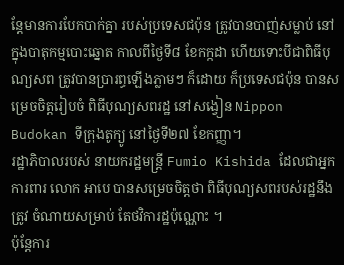ន្តែមានការបែកបាក់គ្នា របស់ប្រទេសជប៉ុន ត្រូវបានបាញ់សម្លាប់ នៅក្នុងបាតុកម្មបោះឆ្នោត កាលពីថ្ងៃទី៨ ខែកក្កដា ហើយទោះបីជាពិធីបុណ្យសព ត្រូវបានប្រារព្ធឡើងភ្លាមៗ ក៏ដោយ ក៏ប្រទេសជប៉ុន បានសម្រេចចិត្តរៀបចំ ពិធីបុណ្យសពរដ្ឋ នៅសង្វៀន Nippon Budokan ទីក្រុងតូក្យូ នៅថ្ងៃទី២៧ ខែកញ្ញា។
រដ្ឋាភិបាលរបស់ នាយករដ្ឋមន្ត្រី Fumio Kishida ដែលជាអ្នកការពារ លោក អាបេ បានសម្រេចចិត្តថា ពិធីបុណ្យសពរបស់រដ្ឋនឹងត្រូវ ចំណាយសម្រាប់ តែថវិការដ្ឋប៉ុណ្ណោះ ។
ប៉ុន្តែការ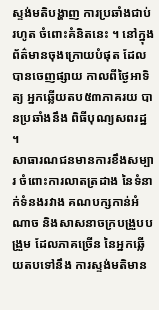ស្ទង់មតិបង្ហាញ ការប្រឆាំងជាប់រហូត ចំពោះគំនិតនេះ ។ នៅក្នុងព័ត៌មានចុងក្រោយបំផុត ដែលបានចេញផ្សាយ កាលពីថ្ងៃអាទិត្យ អ្នកឆ្លើយតប៥៣ភាគរយ បានប្រឆាំងនឹង ពិធីបុណ្យសពរដ្ឋ ។
សាធារណជនមានការខឹងសម្បារ ចំពោះការលាតត្រដាង នៃទំនាក់ទំនងរវាង គណបក្សកាន់អំណាច និងសាសនាចក្របង្រួបបង្រួម ដែលភាគច្រើន នៃអ្នកឆ្លើយតបទៅនឹង ការស្ទង់មតិមាន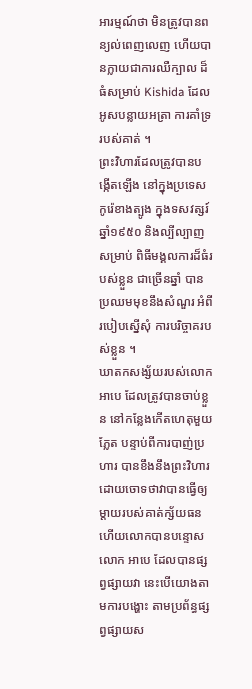អារម្មណ៍ថា មិនត្រូវបានពន្យល់ពេញលេញ ហើយបានក្លាយជាការឈឺក្បាល ដ៏ធំសម្រាប់ Kishida ដែលអូសបន្លាយអត្រា ការគាំទ្ររបស់គាត់ ។
ព្រះវិហារដែលត្រូវបានបង្កើតឡើង នៅក្នុងប្រទេសកូរ៉េខាងត្បូង ក្នុងទសវត្សរ៍ឆ្នាំ១៩៥០ និងល្បីល្បាញសម្រាប់ ពិធីមង្គលការដ៏ធំរបស់ខ្លួន ជាច្រើនឆ្នាំ បានប្រឈមមុខនឹងសំណួរ អំពីរបៀបស្នើសុំ ការបរិច្ចាគរបស់ខ្លួន ។
ឃាតកសង្ស័យរបស់លោក អាបេ ដែលត្រូវបានចាប់ខ្លួន នៅកន្លែងកើតហេតុមួយភ្លែត បន្ទាប់ពីការបាញ់ប្រហារ បានខឹងនឹងព្រះវិហារ ដោយចោទថាវាបានធ្វើឲ្យ ម្តាយរបស់គាត់ក្ស័យធន ហើយលោកបានបន្ទោសលោក អាបេ ដែលបានផ្សព្វផ្សាយវា នេះបើយោងតាមការបង្ហោះ តាមប្រព័ន្ធផ្សព្វផ្សាយស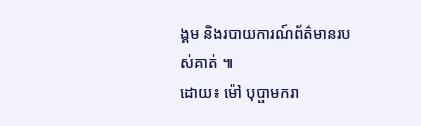ង្គម និងរបាយការណ៍ព័ត៌មានរបស់គាត់ ៕
ដោយ៖ ម៉ៅ បុប្ផាមករា